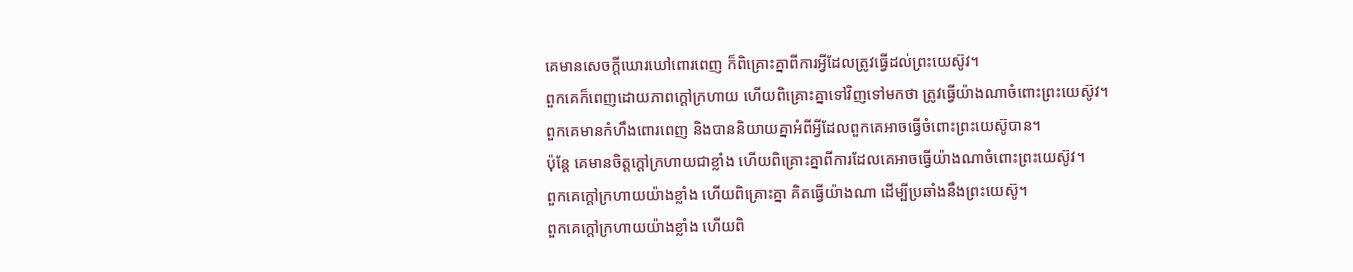គេមានសេចក្ដីឃោរឃៅពោរពេញ ក៏ពិគ្រោះគ្នាពីការអ្វីដែលត្រូវធ្វើដល់ព្រះយេស៊ូវ។
ពួកគេក៏ពេញដោយភាពក្ដៅក្រហាយ ហើយពិគ្រោះគ្នាទៅវិញទៅមកថា ត្រូវធ្វើយ៉ាងណាចំពោះព្រះយេស៊ូវ។
ពួកគេមានកំហឹងពោរពេញ និងបាននិយាយគ្នាអំពីអ្វីដែលពួកគេអាចធ្វើចំពោះព្រះយេស៊ូបាន។
ប៉ុន្តែ គេមានចិត្តក្ដៅក្រហាយជាខ្លាំង ហើយពិគ្រោះគ្នាពីការដែលគេអាចធ្វើយ៉ាងណាចំពោះព្រះយេស៊ូវ។
ពួកគេក្ដៅក្រហាយយ៉ាងខ្លាំង ហើយពិគ្រោះគ្នា គិតធ្វើយ៉ាងណា ដើម្បីប្រឆាំងនឹងព្រះយេស៊ូ។
ពួកគេក្ដៅក្រហាយយ៉ាងខ្លាំង ហើយពិ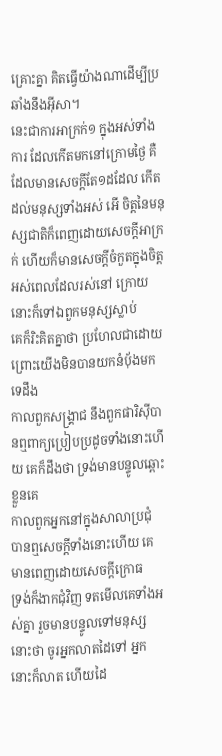គ្រោះគ្នា គិតធ្វើយ៉ាងណាដើម្បីប្រឆាំងនឹងអ៊ីសា។
នេះជាការអាក្រក់១ ក្នុងអស់ទាំងការ ដែលកើតមកនៅក្រោមថ្ងៃ គឺដែលមានសេចក្ដីតែ១ដដែល កើតដល់មនុស្សទាំងអស់ អើ ចិត្តនៃមនុស្សជាតិក៏ពេញដោយសេចក្ដីអាក្រក់ ហើយក៏មានសេចក្ដីចំកួតក្នុងចិត្ត អស់ពេលដែលរស់នៅ ក្រោយនោះក៏ទៅឯពួកមនុស្សស្លាប់
គេក៏រិះគិតគ្នាថា ប្រហែលជាដោយព្រោះយើងមិនបានយកនំបុ័ងមកទេដឹង
កាលពួកសង្គ្រាជ នឹងពួកផារិស៊ីបានឮពាក្យប្រៀបប្រដូចទាំងនោះហើយ គេក៏ដឹងថា ទ្រង់មានបន្ទូលឆ្ពោះខ្លួនគេ
កាលពួកអ្នកនៅក្នុងសាលាប្រជុំ បានឮសេចក្ដីទាំងនោះហើយ គេមានពេញដោយសេចក្ដីក្រោធ
ទ្រង់ក៏ងាកជុំវិញ ទតមើលគេទាំងអស់គ្នា រួចមានបន្ទូលទៅមនុស្សនោះថា ចូរអ្នកលាតដៃទៅ អ្នកនោះក៏លាត ហើយដៃ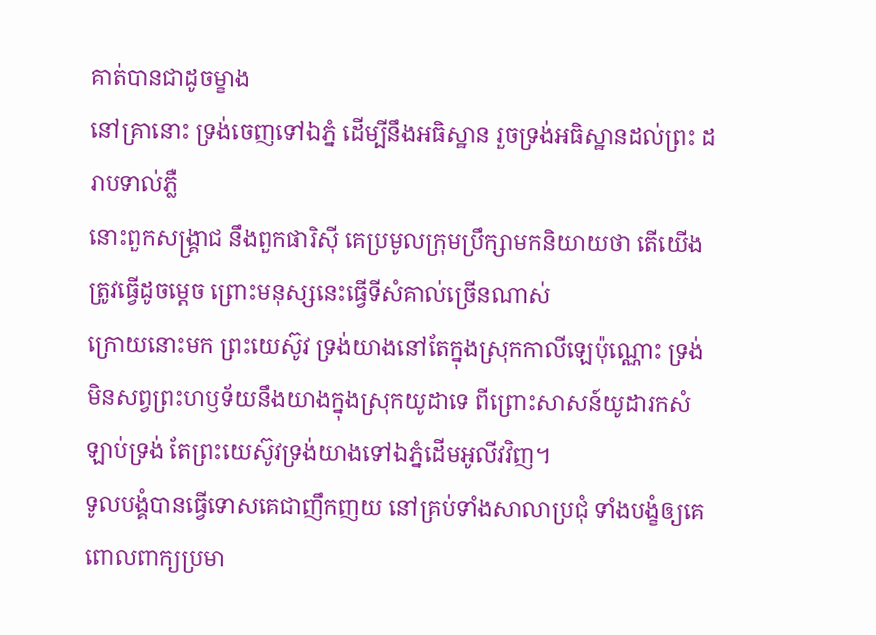គាត់បានជាដូចម្ខាង
នៅគ្រានោះ ទ្រង់ចេញទៅឯភ្នំ ដើម្បីនឹងអធិស្ឋាន រួចទ្រង់អធិស្ឋានដល់ព្រះ ដរាបទាល់ភ្លឺ
នោះពួកសង្គ្រាជ នឹងពួកផារិស៊ី គេប្រមូលក្រុមប្រឹក្សាមកនិយាយថា តើយើងត្រូវធ្វើដូចម្តេច ព្រោះមនុស្សនេះធ្វើទីសំគាល់ច្រើនណាស់
ក្រោយនោះមក ព្រះយេស៊ូវ ទ្រង់យាងនៅតែក្នុងស្រុកកាលីឡេប៉ុណ្ណោះ ទ្រង់មិនសព្វព្រះហឫទ័យនឹងយាងក្នុងស្រុកយូដាទេ ពីព្រោះសាសន៍យូដារកសំឡាប់ទ្រង់ តែព្រះយេស៊ូវទ្រង់យាងទៅឯភ្នំដើមអូលីវវិញ។
ទូលបង្គំបានធ្វើទោសគេជាញឹកញយ នៅគ្រប់ទាំងសាលាប្រជុំ ទាំងបង្ខំឲ្យគេពោលពាក្យប្រមា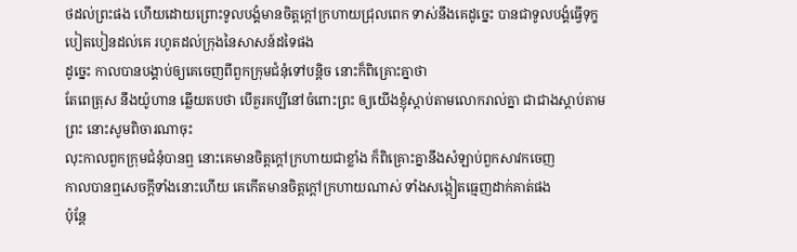ថដល់ព្រះផង ហើយដោយព្រោះទូលបង្គំមានចិត្តក្តៅក្រហាយជ្រុលពេក ទាស់នឹងគេដូច្នេះ បានជាទូលបង្គំធ្វើទុក្ខបៀតបៀនដល់គេ រហូតដល់ក្រុងនៃសាសន៍ដទៃផង
ដូច្នេះ កាលបានបង្គាប់ឲ្យគេចេញពីពួកក្រុមជំនុំទៅបន្តិច នោះក៏ពិគ្រោះគ្នាថា
តែពេត្រុស នឹងយ៉ូហាន ឆ្លើយតបថា បើគួរគប្បីនៅចំពោះព្រះ ឲ្យយើងខ្ញុំស្តាប់តាមលោករាល់គ្នា ជាជាងស្តាប់តាមព្រះ នោះសូមពិចារណាចុះ
លុះកាលពួកក្រុមជំនុំបានឮ នោះគេមានចិត្តក្តៅក្រហាយជាខ្លាំង ក៏ពិគ្រោះគ្នានឹងសំឡាប់ពួកសាវកចេញ
កាលបានឮសេចក្ដីទាំងនោះហើយ គេកើតមានចិត្តក្តៅក្រហាយណាស់ ទាំងសង្កៀតធ្មេញដាក់គាត់ផង
ប៉ុន្តែ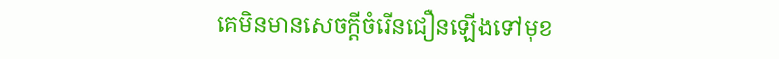គេមិនមានសេចក្ដីចំរើនជឿនឡើងទៅមុខ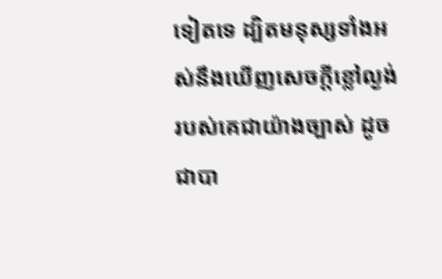ទៀតទេ ដ្បិតមនុស្សទាំងអស់នឹងឃើញសេចក្ដីខ្លៅល្ងង់របស់គេជាយ៉ាងច្បាស់ ដូចជាបា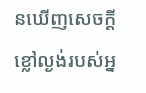នឃើញសេចក្ដីខ្លៅល្ងង់របស់អ្ន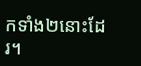កទាំង២នោះដែរ។